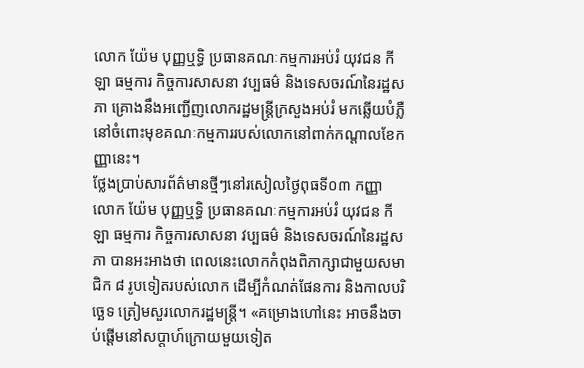លោក យ៉ែម បុញ្ញឬទ្ធិ ប្រធានគណៈកម្មការអប់រំ យុវជន កីឡា ធម្មការ កិច្ចការសាសនា វប្បធម៌ និងទេសចរណ៍នៃរដ្ឋសភា គ្រោងនឹងអញ្ជើញលោករដ្ឋមន្ត្រីក្រសួងអប់រំ មកឆ្លើយបំភ្លឺនៅចំពោះមុខគណៈកម្មការរបស់លោកនៅពាក់កណ្តាលខែកញ្ញានេះ។
ថ្លែងប្រាប់សារព័ត៌មានថ្មីៗនៅរសៀលថ្ងៃពុធទី០៣ កញ្ញា លោក យ៉ែម បុញ្ញឬទ្ធិ ប្រធានគណៈកម្មការអប់រំ យុវជន កីឡា ធម្មការ កិច្ចការសាសនា វប្បធម៌ និងទេសចរណ៍នៃរដ្ឋសភា បានអះអាងថា ពេលនេះលោកកំពុងពិភាក្សាជាមួយសមាជិក ៨ រូបទៀតរបស់លោក ដើម្បីកំណត់ផែនការ និងកាលបរិច្ឆេទ ត្រៀមសួរលោករដ្ឋមន្ត្រី។ «គម្រោងហៅនេះ អាចនឹងចាប់ផ្តើមនៅសប្តាហ៍ក្រោយមួយទៀត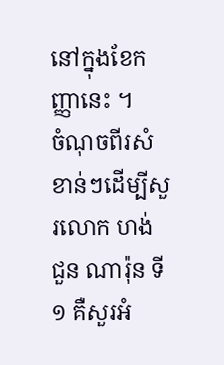នៅក្នុងខែកញ្ញានេះ ។
ចំណុចពីរសំខាន់ៗដើម្បីសួរលោក ហង់ ជួន ណារ៉ុន ទី១ គឺសួរអំ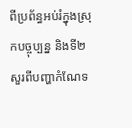ពីប្រព័ន្ធអប់រំក្នុងស្រុកបច្ចុប្បន្ន និងទី២ សួរពីបញ្ហាកំណែទ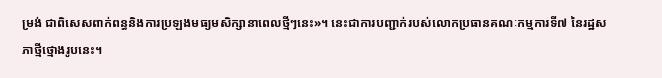ម្រង់ ជាពិសេសពាក់ពន្ធនិងការប្រឡងមធ្យមសិក្សានាពេលថ្មីៗនេះ»។ នេះជាការបញ្ជាក់របស់លោកប្រធានគណៈកម្មការទី៧ នៃរដ្ឋសភាថ្មីថ្មោងរូបនេះ។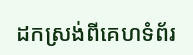ដកស្រង់ពីគេហទំព័រ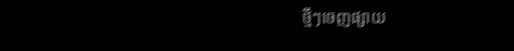ថ្មីៗចេញផ្សាយ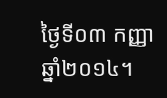ថ្ងៃទី០៣ កញ្ញា ឆ្នាំ២០១៤។